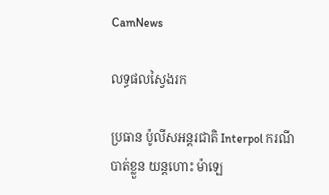CamNews

លទ្ធផលស្វៃងរក

ប្រធាន ប៉ូលីសអន្តរជាតិ Interpol ករណី បាត់ខ្លួន យន្តហោះ ម៉ាឡេ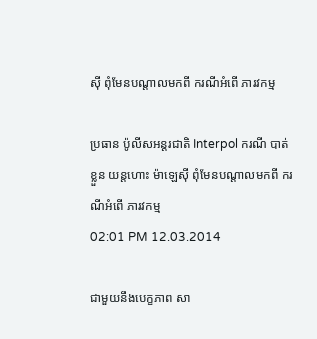ស៊ី ពុំមែនបណ្តាលមកពី ករណីអំពើ ភារវកម្ម

ប្រធាន ប៉ូលីសអន្តរជាតិ Interpol ករណី បាត់ខ្លួន យន្តហោះ ម៉ាឡេស៊ី ពុំមែនបណ្តាលមកពី ករណីអំពើ ភារវកម្ម
02:01 PM 12.03.2014

ជាមួយនឹងបេក្ខភាព សា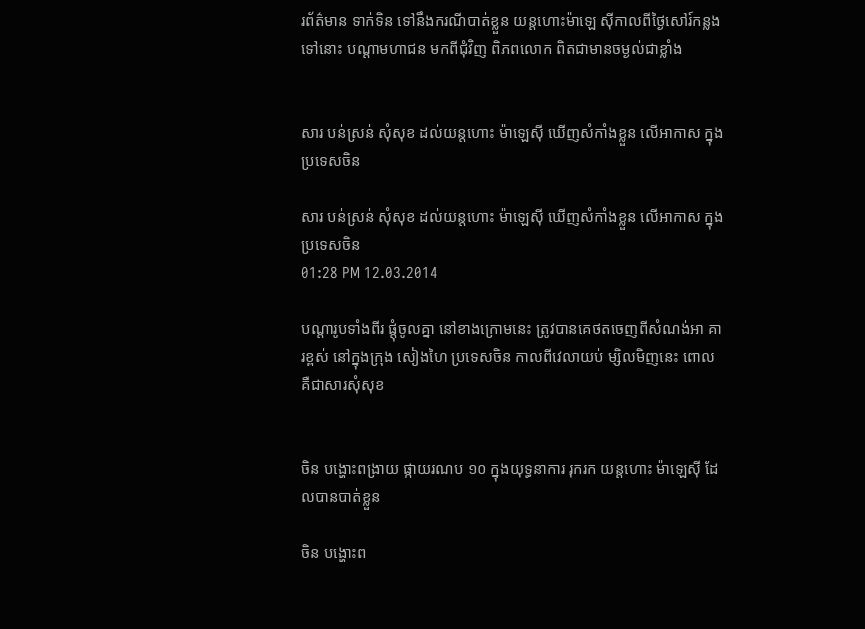រព័ត៌មាន ទាក់ទិន ទៅនឹងករណីបាត់ខ្លួន យន្តហោះម៉ាឡេ ស៊ីកាលពីថ្ងៃសៅរ៍កន្លងទៅនោះ បណ្តាមហាជន មកពីជុំវិញ ពិភពលោក ពិតជាមានចម្ងល់ជាខ្លាំង


សារ បន់ស្រន់ សុំសុខ ដល់យន្តហោះ ម៉ាឡេស៊ី ឃើញសំកាំងខ្លួន លើអាកាស ក្នុងប្រទេសចិន

សារ បន់ស្រន់ សុំសុខ ដល់យន្តហោះ ម៉ាឡេស៊ី ឃើញសំកាំងខ្លួន លើអាកាស ក្នុងប្រទេសចិន
01:28 PM 12.03.2014

បណ្តារូបទាំងពីរ ផ្តុំចូលគ្នា នៅខាងក្រោមនេះ ត្រូវបានគេថតចេញពីសំណង់អា គារខ្ពស់ នៅក្នុងក្រុង សៀងហៃ ប្រទេសចិន កាលពីវេលាយប់ ម្សិលមិញនេះ ពោលគឺជាសារសុំសុខ


ចិន បង្ហោះពង្រាយ ផ្កាយរណប ១០ ក្នុងយុទ្ធនាការ រុករក យន្តហោះ ម៉ាឡេស៊ី ដែលបានបាត់ខ្លួន

ចិន បង្ហោះព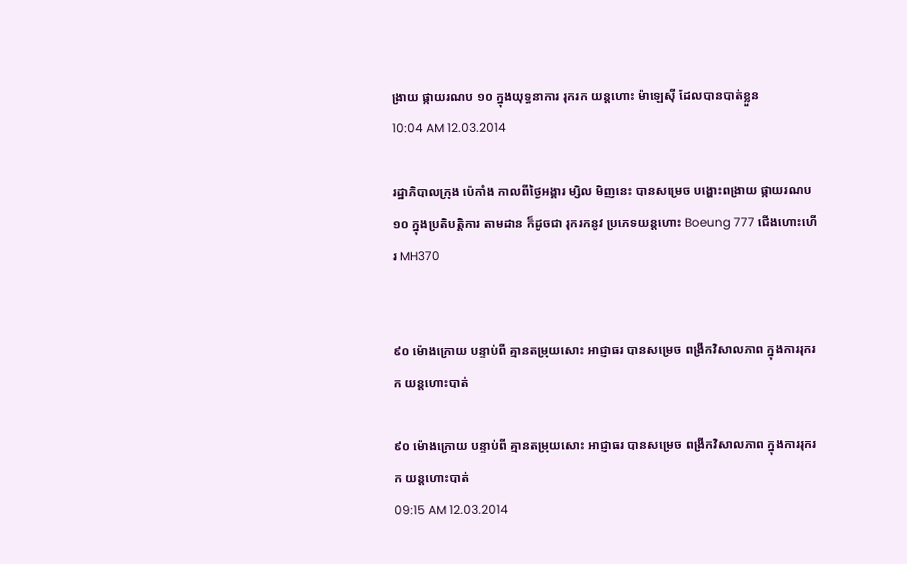ង្រាយ ផ្កាយរណប ១០ ក្នុងយុទ្ធនាការ រុករក យន្តហោះ ម៉ាឡេស៊ី ដែលបានបាត់ខ្លួន
10:04 AM 12.03.2014

រដ្ឋាភិបាលក្រុង ប៉េកាំង កាលពីថ្ងៃអង្គារ ម្សិល មិញនេះ បានសម្រេច បង្ហោះពង្រាយ ផ្កាយរណប ១០ ក្នុងប្រតិបត្តិការ តាមដាន ក៏ដូចជា រុករកនូវ ប្រភេទយន្តហោះ Boeung 777 ជើងហោះហើរ MH370


៩០ ម៉ោងក្រោយ បន្ទាប់ពី គ្មានតម្រុយសោះ អាជ្ញាធរ បានសម្រេច ពង្រីកវិសាលភាព ក្នុងការរុករក យន្តហោះបាត់

៩០ ម៉ោងក្រោយ បន្ទាប់ពី គ្មានតម្រុយសោះ អាជ្ញាធរ បានសម្រេច ពង្រីកវិសាលភាព ក្នុងការរុករក យន្តហោះបាត់
09:15 AM 12.03.2014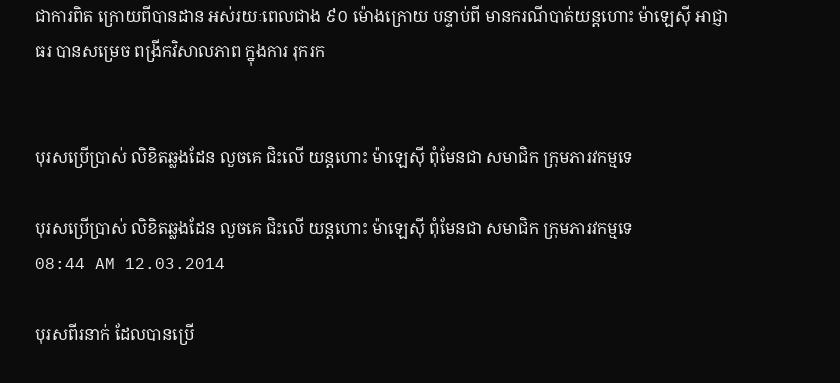ជាការពិត ក្រោយពីបានដាន អស់រយៈពេលជាង ៩០ ម៉ោងក្រោយ បន្ទាប់ពី មានករណីបាត់យន្តហោះ ម៉ាឡេស៊ី អាជ្ញាធរ បានសម្រេច ពង្រីកវិសាលភាព ក្នុងការ រុករក


បុរសប្រើប្រាស់ លិខិតឆ្លងដែន លួចគេ ជិះលើ យន្តហោះ ម៉ាឡេស៊ី ពុំមែនជា សមាជិក ក្រុមភារវកម្មទេ

បុរសប្រើប្រាស់ លិខិតឆ្លងដែន លួចគេ ជិះលើ យន្តហោះ ម៉ាឡេស៊ី ពុំមែនជា សមាជិក ក្រុមភារវកម្មទេ
08:44 AM 12.03.2014

បុរសពីរនាក់ ដែលបានប្រើ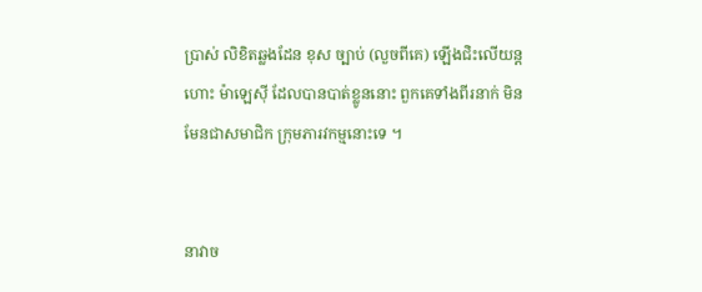ប្រាស់ លិខិតឆ្លងដែន ខុស ច្បាប់ (លួចពីគេ) ឡើងជិះលើយន្តហោះ ម៉ាឡេស៊ី ដែលបានបាត់ខ្លូននោះ ពួកគេទាំងពីរនាក់ មិន មែនជាសមាជិក ក្រុមភារវកម្មនោះទេ ។


នាវាច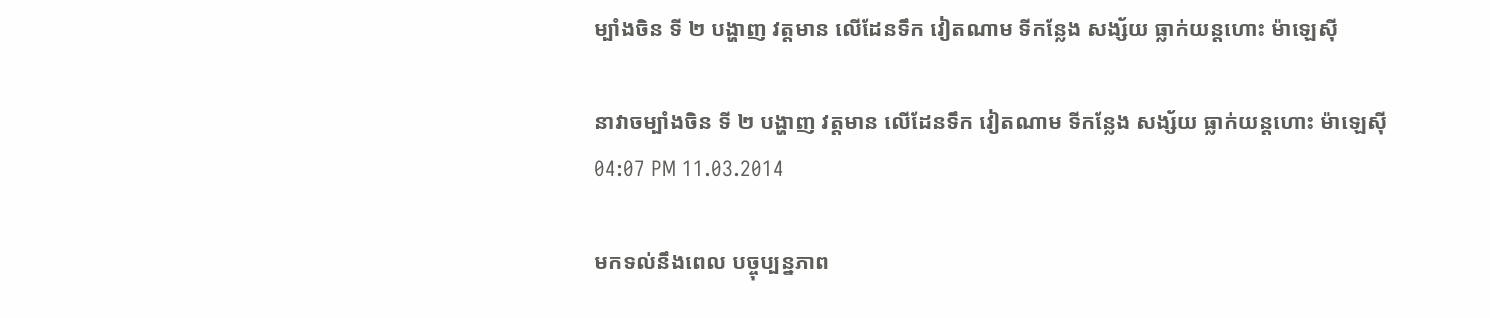ម្បាំងចិន ទី ២ បង្ហាញ វត្តមាន លើដែនទឹក វៀតណាម ទីកន្លែង សង្ស័យ ធ្លាក់យន្តហោះ ម៉ាឡេស៊ី

នាវាចម្បាំងចិន ទី ២ បង្ហាញ វត្តមាន លើដែនទឹក វៀតណាម ទីកន្លែង សង្ស័យ ធ្លាក់យន្តហោះ ម៉ាឡេស៊ី
04:07 PM 11.03.2014

មកទល់នឹងពេល បច្ចុប្បន្នភាព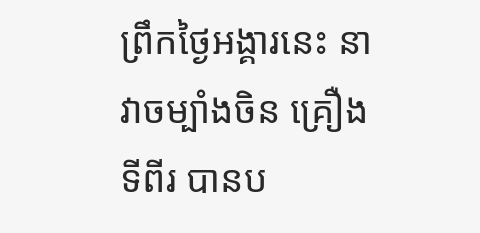ព្រឹកថ្ងៃអង្គារនេះ នាវាចម្បាំងចិន គ្រឿង ទីពីរ បានប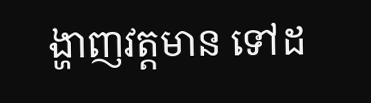ង្ហាញវត្តមាន ទៅដ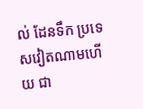ល់ ដែនទឹក ប្រទេសវៀតណាមហើយ ជា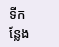ទីកន្លែង